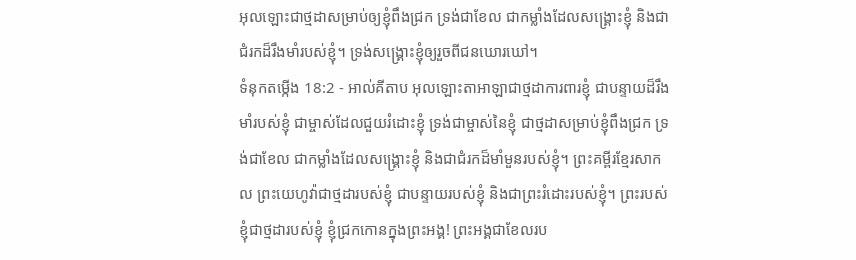អុលឡោះជាថ្មដាសម្រាប់ឲ្យខ្ញុំពឹងជ្រក ទ្រង់ជាខែល ជាកម្លាំងដែលសង្គ្រោះខ្ញុំ និងជាជំរកដ៏រឹងមាំរបស់ខ្ញុំ។ ទ្រង់សង្គ្រោះខ្ញុំឲ្យរួចពីជនឃោរឃៅ។
ទំនុកតម្កើង 18:2 - អាល់គីតាប អុលឡោះតាអាឡាជាថ្មដាការពារខ្ញុំ ជាបន្ទាយដ៏រឹងមាំរបស់ខ្ញុំ ជាម្ចាស់ដែលជួយរំដោះខ្ញុំ ទ្រង់ជាម្ចាស់នៃខ្ញុំ ជាថ្មដាសម្រាប់ខ្ញុំពឹងជ្រក ទ្រង់ជាខែល ជាកម្លាំងដែលសង្គ្រោះខ្ញុំ និងជាជំរកដ៏មាំមួនរបស់ខ្ញុំ។ ព្រះគម្ពីរខ្មែរសាកល ព្រះយេហូវ៉ាជាថ្មដារបស់ខ្ញុំ ជាបន្ទាយរបស់ខ្ញុំ និងជាព្រះរំដោះរបស់ខ្ញុំ។ ព្រះរបស់ខ្ញុំជាថ្មដារបស់ខ្ញុំ ខ្ញុំជ្រកកោនក្នុងព្រះអង្គ! ព្រះអង្គជាខែលរប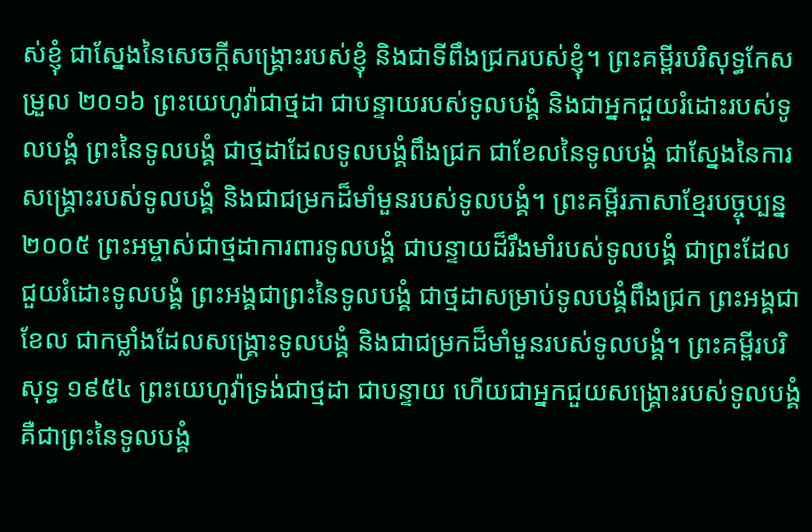ស់ខ្ញុំ ជាស្នែងនៃសេចក្ដីសង្គ្រោះរបស់ខ្ញុំ និងជាទីពឹងជ្រករបស់ខ្ញុំ។ ព្រះគម្ពីរបរិសុទ្ធកែសម្រួល ២០១៦ ព្រះយេហូវ៉ាជាថ្មដា ជាបន្ទាយរបស់ទូលបង្គំ និងជាអ្នកជួយរំដោះរបស់ទូលបង្គំ ព្រះនៃទូលបង្គំ ជាថ្មដាដែលទូលបង្គំពឹងជ្រក ជាខែលនៃទូលបង្គំ ជាស្នែងនៃការសង្គ្រោះរបស់ទូលបង្គំ និងជាជម្រកដ៏មាំមួនរបស់ទូលបង្គំ។ ព្រះគម្ពីរភាសាខ្មែរបច្ចុប្បន្ន ២០០៥ ព្រះអម្ចាស់ជាថ្មដាការពារទូលបង្គំ ជាបន្ទាយដ៏រឹងមាំរបស់ទូលបង្គំ ជាព្រះដែលជួយរំដោះទូលបង្គំ ព្រះអង្គជាព្រះនៃទូលបង្គំ ជាថ្មដាសម្រាប់ទូលបង្គំពឹងជ្រក ព្រះអង្គជាខែល ជាកម្លាំងដែលសង្គ្រោះទូលបង្គំ និងជាជម្រកដ៏មាំមួនរបស់ទូលបង្គំ។ ព្រះគម្ពីរបរិសុទ្ធ ១៩៥៤ ព្រះយេហូវ៉ាទ្រង់ជាថ្មដា ជាបន្ទាយ ហើយជាអ្នកជួយសង្គ្រោះរបស់ទូលបង្គំ គឺជាព្រះនៃទូលបង្គំ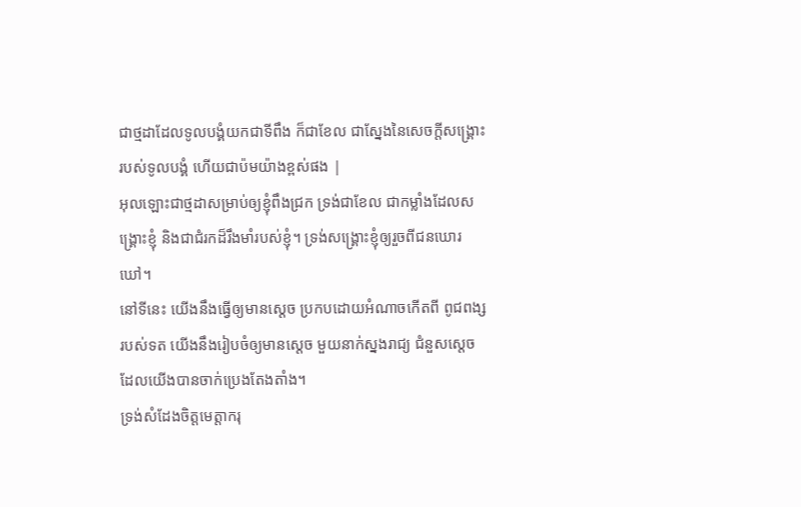ជាថ្មដាដែលទូលបង្គំយកជាទីពឹង ក៏ជាខែល ជាស្នែងនៃសេចក្ដីសង្គ្រោះរបស់ទូលបង្គំ ហើយជាប៉មយ៉ាងខ្ពស់ផង |
អុលឡោះជាថ្មដាសម្រាប់ឲ្យខ្ញុំពឹងជ្រក ទ្រង់ជាខែល ជាកម្លាំងដែលសង្គ្រោះខ្ញុំ និងជាជំរកដ៏រឹងមាំរបស់ខ្ញុំ។ ទ្រង់សង្គ្រោះខ្ញុំឲ្យរួចពីជនឃោរឃៅ។
នៅទីនេះ យើងនឹងធ្វើឲ្យមានស្ដេច ប្រកបដោយអំណាចកើតពី ពូជពង្សរបស់ទត យើងនឹងរៀបចំឲ្យមានស្ដេច មួយនាក់ស្នងរាជ្យ ជំនួសស្ដេចដែលយើងបានចាក់ប្រេងតែងតាំង។
ទ្រង់សំដែងចិត្តមេត្តាករុ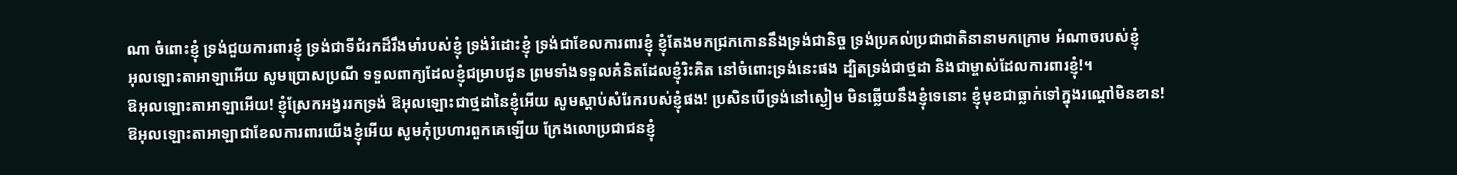ណា ចំពោះខ្ញុំ ទ្រង់ជួយការពារខ្ញុំ ទ្រង់ជាទីជំរកដ៏រឹងមាំរបស់ខ្ញុំ ទ្រង់រំដោះខ្ញុំ ទ្រង់ជាខែលការពារខ្ញុំ ខ្ញុំតែងមកជ្រកកោននឹងទ្រង់ជានិច្ច ទ្រង់ប្រគល់ប្រជាជាតិនានាមកក្រោម អំណាចរបស់ខ្ញុំ
អុលឡោះតាអាឡាអើយ សូមប្រោសប្រណី ទទួលពាក្យដែលខ្ញុំជម្រាបជូន ព្រមទាំងទទួលគំនិតដែលខ្ញុំរិះគិត នៅចំពោះទ្រង់នេះផង ដ្បិតទ្រង់ជាថ្មដា និងជាម្ចាស់ដែលការពារខ្ញុំ!។
ឱអុលឡោះតាអាឡាអើយ! ខ្ញុំស្រែកអង្វររកទ្រង់ ឱអុលឡោះជាថ្មដានៃខ្ញុំអើយ សូមស្តាប់សំរែករបស់ខ្ញុំផង! ប្រសិនបើទ្រង់នៅស្ងៀម មិនឆ្លើយនឹងខ្ញុំទេនោះ ខ្ញុំមុខជាធ្លាក់ទៅក្នុងរណ្ដៅមិនខាន!
ឱអុលឡោះតាអាឡាជាខែលការពារយើងខ្ញុំអើយ សូមកុំប្រហារពួកគេឡើយ ក្រែងលោប្រជាជនខ្ញុំ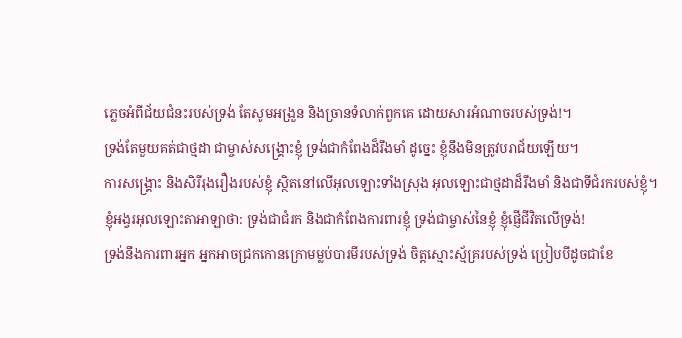ភ្លេចអំពីជ័យជំនះរបស់ទ្រង់ តែសូមអង្រួន និងច្រានទំលាក់ពួកគេ ដោយសារអំណាចរបស់ទ្រង់!។
ទ្រង់តែមួយគត់ជាថ្មដា ជាម្ចាស់សង្គ្រោះខ្ញុំ ទ្រង់ជាកំពែងដ៏រឹងមាំ ដូច្នេះ ខ្ញុំនឹងមិនត្រូវបរាជ័យឡើយ។
ការសង្គ្រោះ និងសិរីរុងរឿងរបស់ខ្ញុំ ស្ថិតនៅលើអុលឡោះទាំងស្រុង អុលឡោះជាថ្មដាដ៏រឹងមាំ និងជាទីជំរករបស់ខ្ញុំ។
ខ្ញុំអង្វរអុលឡោះតាអាឡាថា: ទ្រង់ជាជំរក និងជាកំពែងការពារខ្ញុំ ទ្រង់ជាម្ចាស់នៃខ្ញុំ ខ្ញុំផ្ញើជីវិតលើទ្រង់!
ទ្រង់នឹងការពារអ្នក អ្នកអាចជ្រកកោនក្រោមម្លប់បារមីរបស់ទ្រង់ ចិត្តស្មោះស្ម័គ្ររបស់ទ្រង់ ប្រៀបបីដូចជាខែ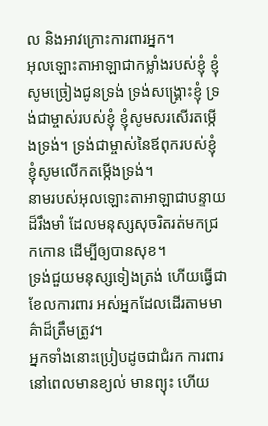ល និងអាវក្រោះការពារអ្នក។
អុលឡោះតាអាឡាជាកម្លាំងរបស់ខ្ញុំ ខ្ញុំសូមច្រៀងជូនទ្រង់ ទ្រង់សង្គ្រោះខ្ញុំ ទ្រង់ជាម្ចាស់របស់ខ្ញុំ ខ្ញុំសូមសរសើរតម្កើងទ្រង់។ ទ្រង់ជាម្ចាស់នៃឪពុករបស់ខ្ញុំ ខ្ញុំសូមលើកតម្កើងទ្រង់។
នាមរបស់អុលឡោះតាអាឡាជាបន្ទាយដ៏រឹងមាំ ដែលមនុស្សសុចរិតរត់មកជ្រកកោន ដើម្បីឲ្យបានសុខ។
ទ្រង់ជួយមនុស្សទៀងត្រង់ ហើយធ្វើជាខែលការពារ អស់អ្នកដែលដើរតាមមាគ៌ាដ៏ត្រឹមត្រូវ។
អ្នកទាំងនោះប្រៀបដូចជាជំរក ការពារនៅពេលមានខ្យល់ មានព្យុះ ហើយ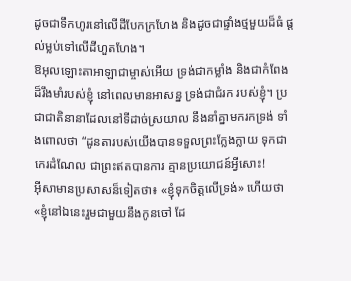ដូចជាទឹកហូរនៅលើដីបែកក្រហែង និងដូចជាផ្ទាំងថ្មមួយដ៏ធំ ផ្តល់ម្លប់ទៅលើដីហួតហែង។
ឱអុលឡោះតាអាឡាជាម្ចាស់អើយ ទ្រង់ជាកម្លាំង និងជាកំពែងដ៏រឹងមាំរបស់ខ្ញុំ នៅពេលមានអាសន្ន ទ្រង់ជាជំរក របស់ខ្ញុំ។ ប្រជាជាតិនានាដែលនៅទីដាច់ស្រយាល នឹងនាំគ្នាមករកទ្រង់ ទាំងពោលថា “ដូនតារបស់យើងបានទទួលព្រះក្លែងក្លាយ ទុកជាកេរដំណែល ជាព្រះឥតបានការ គ្មានប្រយោជន៍អ្វីសោះ!
អ៊ីសាមានប្រសាសន៏ទៀតថា៖ «ខ្ញុំទុកចិត្ដលើទ្រង់» ហើយថា«ខ្ញុំនៅឯនេះរួមជាមួយនឹងកូនចៅ ដែ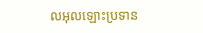លអុលឡោះប្រទាន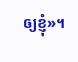ឲ្យខ្ញុំ»។